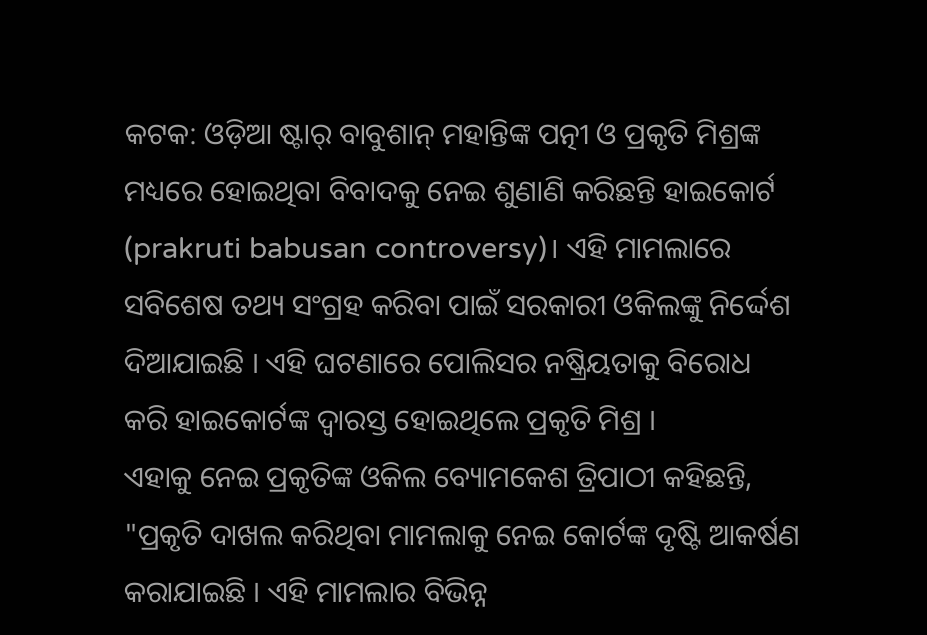କଟକ: ଓଡ଼ିଆ ଷ୍ଟାର୍ ବାବୁଶାନ୍ ମହାନ୍ତିଙ୍କ ପତ୍ନୀ ଓ ପ୍ରକୃତି ମିଶ୍ରଙ୍କ ମଧ୍ୟରେ ହୋଇଥିବା ବିବାଦକୁ ନେଇ ଶୁଣାଣି କରିଛନ୍ତି ହାଇକୋର୍ଟ (prakruti babusan controversy)। ଏହି ମାମଲାରେ ସବିଶେଷ ତଥ୍ୟ ସଂଗ୍ରହ କରିବା ପାଇଁ ସରକାରୀ ଓକିଲଙ୍କୁ ନିର୍ଦ୍ଦେଶ ଦିଆଯାଇଛି । ଏହି ଘଟଣାରେ ପୋଲିସର ନଷ୍କ୍ରିୟତାକୁ ବିରୋଧ କରି ହାଇକୋର୍ଟଙ୍କ ଦ୍ବାରସ୍ତ ହୋଇଥିଲେ ପ୍ରକୃତି ମିଶ୍ର ।
ଏହାକୁ ନେଇ ପ୍ରକୃତିଙ୍କ ଓକିଲ ବ୍ୟୋମକେଶ ତ୍ରିପାଠୀ କହିଛନ୍ତି, "ପ୍ରକୃତି ଦାଖଲ କରିଥିବା ମାମଲାକୁ ନେଇ କୋର୍ଟଙ୍କ ଦୃଷ୍ଟି ଆକର୍ଷଣ କରାଯାଇଛି । ଏହି ମାମଲାର ବିଭିନ୍ନ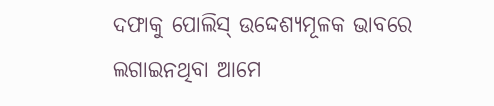ଦଫାକୁ ପୋଲିସ୍ ଉଦ୍ଦେଶ୍ୟମୂଳକ ଭାବରେ ଲଗାଇନଥିବା ଆମେ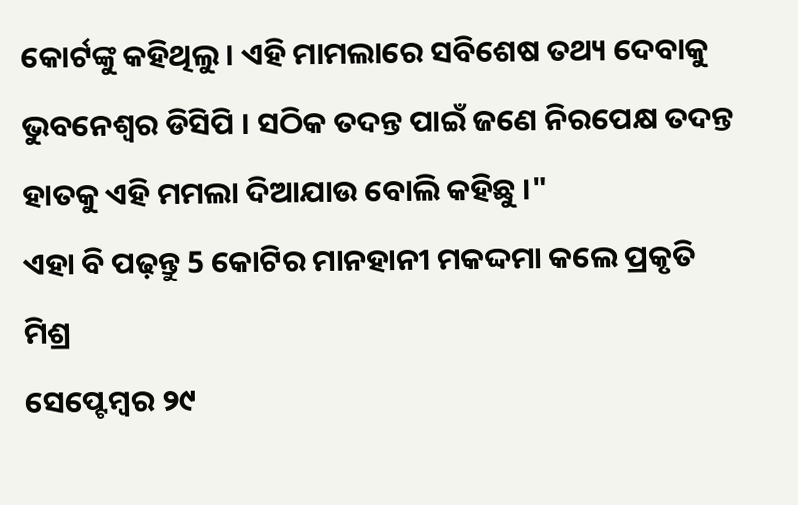କୋର୍ଟଙ୍କୁ କହିଥିଲୁ । ଏହି ମାମଲାରେ ସବିଶେଷ ତଥ୍ୟ ଦେବାକୁ ଭୁବନେଶ୍ବର ଡିସିପି । ସଠିକ ତଦନ୍ତ ପାଇଁ ଜଣେ ନିରପେକ୍ଷ ତଦନ୍ତ ହାତକୁ ଏହି ମମଲା ଦିଆଯାଉ ବୋଲି କହିଛୁ ।"
ଏହା ବି ପଢ଼ନ୍ତୁ 5 କୋଟିର ମାନହାନୀ ମକଦ୍ଦମା କଲେ ପ୍ରକୃତି ମିଶ୍ର
ସେପ୍ଟେମ୍ବର ୨୯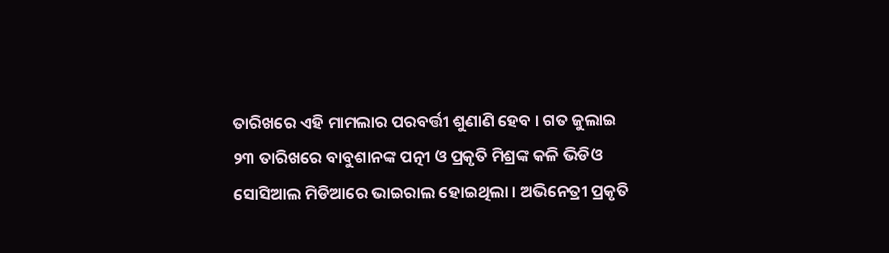ତାରିଖରେ ଏହି ମାମଲାର ପରବର୍ତ୍ତୀ ଶୁଣାଣି ହେବ । ଗତ ଜୁଲାଇ ୨୩ ତାରିଖରେ ବାବୁଶାନଙ୍କ ପତ୍ନୀ ଓ ପ୍ରକୃତି ମିଶ୍ରଙ୍କ କଳି ଭିଡିଓ ସୋସିଆଲ ମିଡିଆରେ ଭାଇରାଲ ହୋଇଥିଲା । ଅଭିନେତ୍ରୀ ପ୍ରକୃତି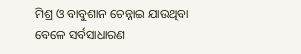ମିଶ୍ର ଓ ବାବୁଶାନ ଚେନ୍ନାଇ ଯାଉଥିବା ବେଳେ ସର୍ବସାଧାରଣ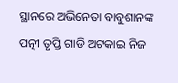ସ୍ଥାନରେ ଅଭିନେତା ବାବୁଶାନଙ୍କ ପତ୍ନୀ ତୃପ୍ତି ଗାଡି ଅଟକାଇ ନିଜ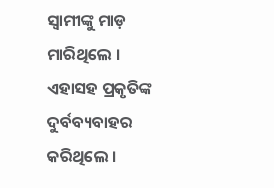ସ୍ବାମୀଙ୍କୁ ମାଡ଼ ମାରିଥିଲେ । ଏହାସହ ପ୍ରକୃତିଙ୍କ ଦୁର୍ବବ୍ୟବାହର କରିଥିଲେ ।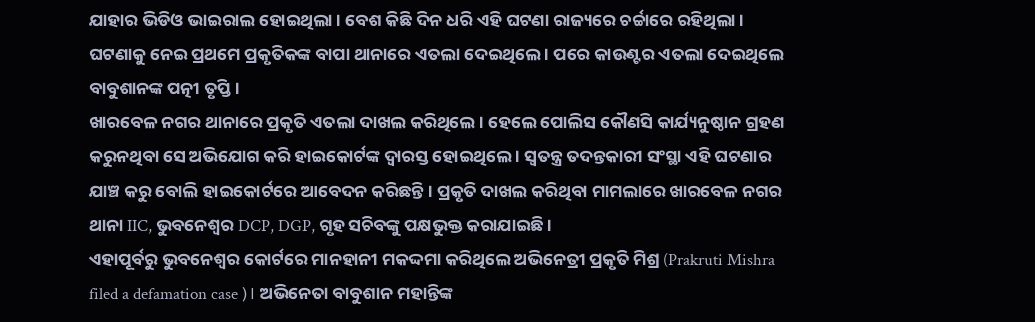ଯାହାର ଭିଡିଓ ଭାଇରାଲ ହୋଇଥିଲା । ବେଶ କିଛି ଦିନ ଧରି ଏହି ଘଟଣା ରାଜ୍ୟରେ ଚର୍ଚ୍ଚାରେ ରହିଥିଲା । ଘଟଣାକୁ ନେଇ ପ୍ରଥମେ ପ୍ରକୃତିକଙ୍କ ବାପା ଥାନାରେ ଏତଲା ଦେଇଥିଲେ । ପରେ କାଉଣ୍ଟର ଏତଲା ଦେଇଥିଲେ ବାବୁଶାନଙ୍କ ପତ୍ନୀ ତୃପ୍ତି ।
ଖାରବେଳ ନଗର ଥାନାରେ ପ୍ରକୃତି ଏତଲା ଦାଖଲ କରିଥିଲେ । ହେଲେ ପୋଲିସ କୌଣସି କାର୍ଯ୍ୟନୁଷ୍ଠାନ ଗ୍ରହଣ କରୁନଥିବା ସେ ଅଭିଯୋଗ କରି ହାଇକୋର୍ଟଙ୍କ ଦ୍ବାରସ୍ତ ହୋଇଥିଲେ । ସ୍ବତନ୍ତ୍ର ତଦନ୍ତକାରୀ ସଂସ୍ଥା ଏହି ଘଟଣାର ଯାଞ୍ଚ କରୁ ବୋଲି ହାଇକୋର୍ଟରେ ଆବେଦନ କରିଛନ୍ତି । ପ୍ରକୃତି ଦାଖଲ କରିଥିବା ମାମଲାରେ ଖାରବେଳ ନଗର ଥାନା IIC, ଭୁବନେଶ୍ବର DCP, DGP, ଗୃହ ସଚିବଙ୍କୁ ପକ୍ଷଭୁକ୍ତ କରାଯାଇଛି ।
ଏହାପୂର୍ବରୁ ଭୁବନେଶ୍ବର କୋର୍ଟରେ ମାନହାନୀ ମକଦ୍ଦମା କରିଥିଲେ ଅଭିନେତ୍ରୀ ପ୍ରକୃତି ମିଶ୍ର (Prakruti Mishra filed a defamation case )। ଅଭିନେତା ବାବୁଶାନ ମହାନ୍ତିଙ୍କ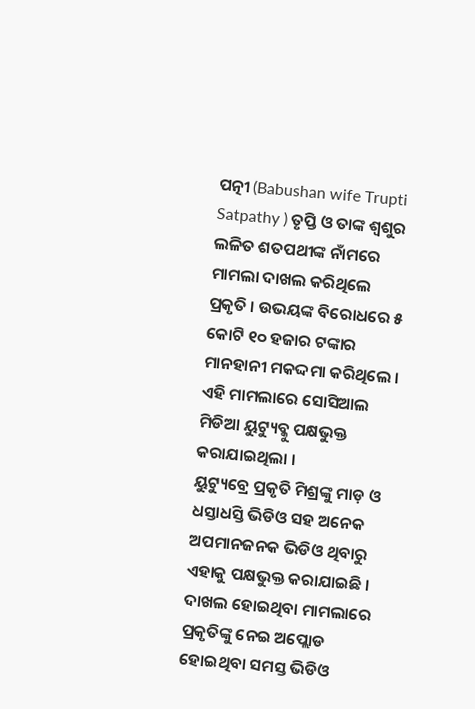ପତ୍ନୀ (Babushan wife Trupti Satpathy ) ତୃପ୍ତି ଓ ତାଙ୍କ ଶ୍ବଶୁର ଲଳିତ ଶତପଥୀଙ୍କ ନାଁମରେ ମାମଲା ଦାଖଲ କରିଥିଲେ ପ୍ରକୃତି । ଉଭୟଙ୍କ ବିରୋଧରେ ୫ କୋଟି ୧୦ ହଜାର ଟଙ୍କାର ମାନହାନୀ ମକଦ୍ଦମା କରିଥିଲେ । ଏହି ମାମଲାରେ ସୋସିଆଲ ମିଡିଆ ୟୁଟ୍ୟୁବ୍କୁ ପକ୍ଷଭୁକ୍ତ କରାଯାଇଥିଲା ।
ୟୁଟ୍ୟୁବ୍ରେ ପ୍ରକୃତି ମିଶ୍ରଙ୍କୁ ମାଡ଼ ଓ ଧସ୍ତାଧସ୍ତି ଭିଡିଓ ସହ ଅନେକ ଅପମାନଜନକ ଭିଡିଓ ଥିବାରୁ ଏହାକୁ ପକ୍ଷଭୁକ୍ତ କରାଯାଇଛି । ଦାଖଲ ହୋଇଥିବା ମାମଲାରେ ପ୍ରକୃତିଙ୍କୁ ନେଇ ଅପ୍ଲୋଡ ହୋଇଥିବା ସମସ୍ତ ଭିଡିଓ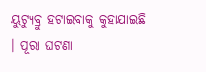ୟୁଟ୍ୟୁବ୍ରୁ ହଟାଇବାକୁ କୁହାଯାଇଛି । ପୂରା ଘଟଣା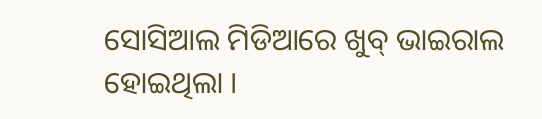ସୋସିଆଲ ମିଡିଆରେ ଖୁବ୍ ଭାଇରାଲ ହୋଇଥିଲା ।